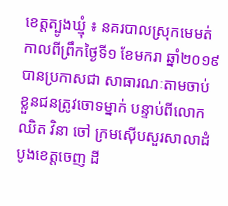ខេត្តត្បូងឃ្មុំ ៖ នគរបាលស្រុកមេមត់ កាលពីព្រឹកថ្ងៃទី១ ខែមករា ឆ្នាំ២០១៩ បានប្រកាសជា សាធារណៈតាមចាប់ខ្លួនជនត្រូវចោទម្នាក់ បន្ទាប់ពីលោក ឈិត វិនា ចៅ ក្រមស៊ើបសួរសាលាដំបូងខេត្តចេញ ដី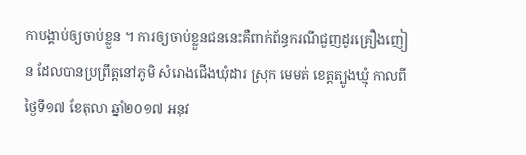កាបង្គាប់ឲ្យចាប់ខ្លួន ។ ការឲ្យចាប់ខ្លួនជននេះគឺពាក់ព័ន្ធករណីជួញដូរគ្រឿងញៀន ដែលបានប្រព្រឹត្តនៅភូមិ សំរោងជើងឃុំដារ ស្រុក មេមត់ ខេត្តត្បូងឃ្មុំ កាលពីថ្ងៃទី១៧ ខែតុលា ឆ្នាំ២០១៧ អនុវ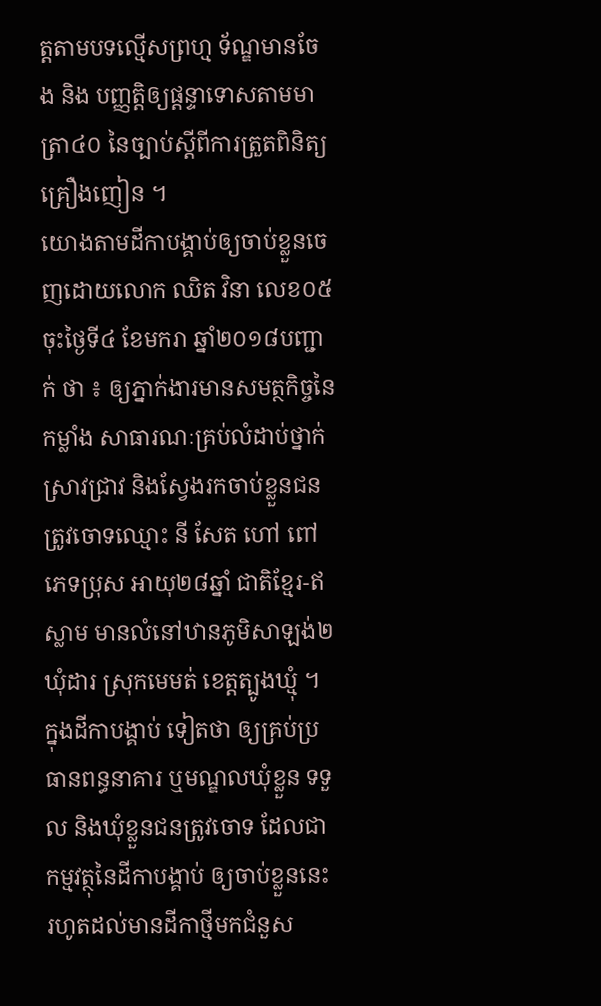ត្តតាមបទល្មើសព្រហ្ម ទ័ណ្ឌមានចែង និង បញ្ញត្តិឲ្យផ្តន្ទាទោសតាមមាត្រា៤០ នៃច្បាប់ស្តីពីការត្រួតពិនិត្យគ្រឿងញៀន ។
យោងតាមដីកាបង្គាប់ឲ្យចាប់ខ្លួនចេញដោយលោក ឈិត វិនា លេខ០៥ ចុះថ្ងៃទី៤ ខែមករា ឆ្នាំ២០១៨បញ្ជាក់ ថា ៖ ឲ្យភ្នាក់ងារមានសមត្ថកិច្ចនៃកម្លាំង សាធារណៈគ្រប់លំដាប់ថ្នាក់ ស្រាវជ្រាវ និងស្វែងរកចាប់ខ្លួនជន ត្រូវចោទឈ្មោះ នី សែត ហៅ ពៅ ភេទប្រុស អាយុ២៨ឆ្នាំ ជាតិខ្មែរ-ឥស្លាម មានលំនៅឋានភូមិសាឡង់២ ឃុំដារ ស្រុកមេមត់ ខេត្តត្បូងឃ្មុំ ។ ក្នុងដីកាបង្គាប់ ទៀតថា ឲ្យគ្រប់ប្រធានពន្ធនាគារ ឬមណ្ឌលឃុំខ្លួន ទទួល និងឃុំខ្លួនជនត្រូវចោទ ដែលជាកម្មវត្ថុនៃដីកាបង្គាប់ ឲ្យចាប់ខ្លួននេះ រហូតដល់មានដីកាថ្មីមកជំនួស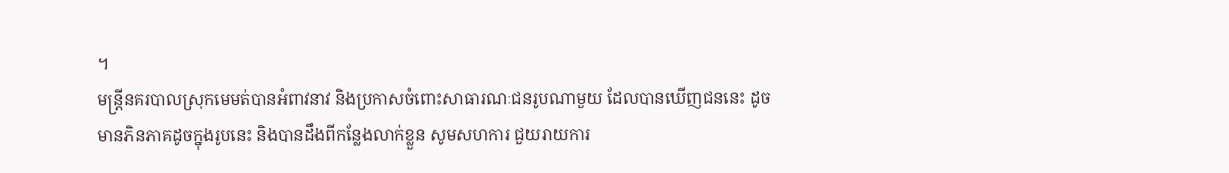។
មន្ត្រីនគរបាលស្រុកមេមត់បានអំពាវនាវ និងប្រកាសចំពោះសាធារណៈជនរូបណាមួយ ដែលបានឃើញជននេះ ដូចមានភិនភាគដូចក្នុងរូបនេះ និងបានដឹងពីកន្លែងលាក់ខ្លួន សូមសហការ ជួយរាយការ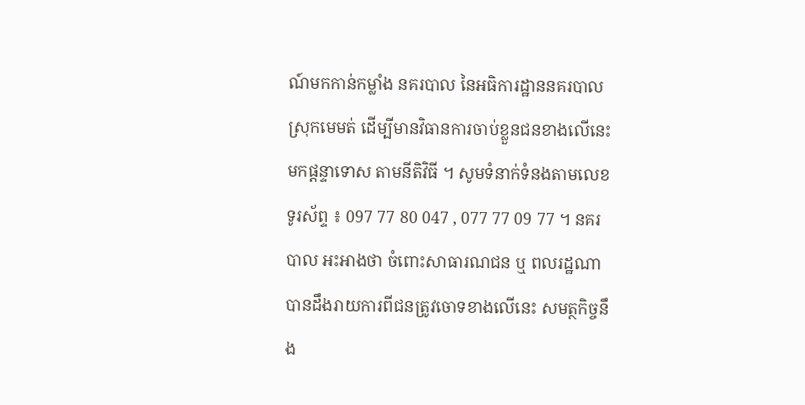ណ៍មកកាន់កម្លាំង នគរបាល នៃអធិការដ្ឋាននគរបាលស្រុកមេមត់ ដើម្បីមានវិធានការចាប់ខ្លួនជនខាងលើនេះ មកផ្តន្ទាទោស តាមនីតិវិធី ។ សូមទំនាក់ទំនងតាមលេខទូរស័ព្ទ ៖ 097 77 80 047 , 077 77 09 77 ។ នគរបាល អះអាងថា ចំពោះសាធារណជន ឬ ពលរដ្ឋណាបានដឹងរាយការពីជនត្រូវចោទខាងលើនេះ សមត្ថកិច្ចនឹង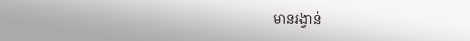មានរង្វាន់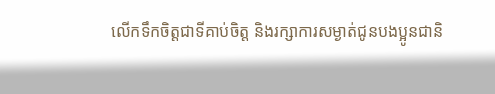លើកទឹកចិត្តជាទីគាប់ចិត្ត និងរក្សាការសម្ងាត់ជូនបងប្អូនជានិ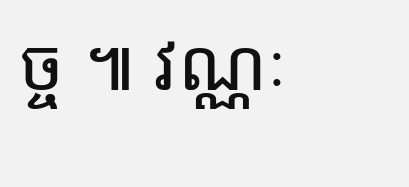ច្ច ៕ វណ្ណៈ